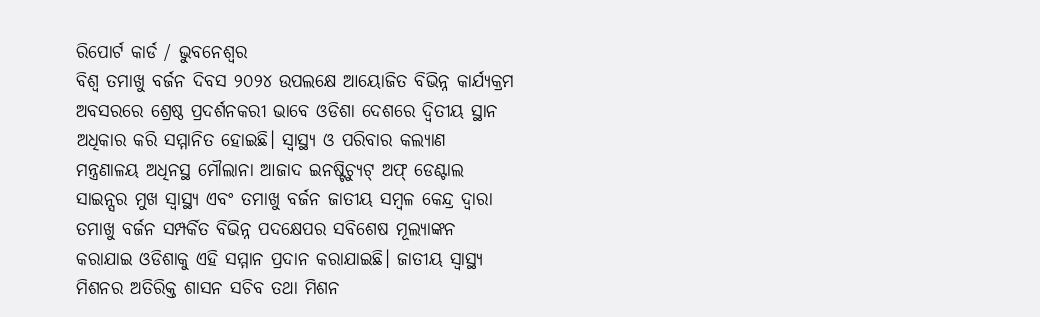ରିପୋର୍ଟ କାର୍ଡ / ଭୁବନେଶ୍ୱର
ବିଶ୍ୱ ତମାଖୁ ବର୍ଜନ ଦିବସ ୨୦୨୪ ଉପଲକ୍ଷେ ଆୟୋଜିତ ବିଭିନ୍ନ କାର୍ଯ୍ୟକ୍ରମ ଅବସରରେ ଶ୍ରେଷ୍ଠ ପ୍ରଦର୍ଶନକରୀ ଭାବେ ଓଡିଶା ଦେଶରେ ଦ୍ୱିତୀୟ ସ୍ଥାନ ଅଧିକାର କରି ସମ୍ମାନିତ ହୋଇଛି। ସ୍ୱାସ୍ଥ୍ୟ ଓ ପରିବାର କଲ୍ୟାଣ ମନ୍ତ୍ରଣାଳୟ ଅଧିନସ୍ଥ ମୌଲାନା ଆଜାଦ ଇନଷ୍ଟିଚ୍ୟୁଟ୍ ଅଫ୍ ଡେଣ୍ଟାଲ ସାଇନ୍ସର ମୁଖ ସ୍ୱାସ୍ଥ୍ୟ ଏବଂ ତମାଖୁ ବର୍ଜନ ଜାତୀୟ ସମ୍ବଳ କେନ୍ଦ୍ର ଦ୍ୱାରା ତମାଖୁ ବର୍ଜନ ସମ୍ପର୍କିତ ବିଭିନ୍ନ ପଦକ୍ଷେପର ସବିଶେଷ ମୂଲ୍ୟାଙ୍କନ କରାଯାଇ ଓଡିଶାକୁ ଏହି ସମ୍ମାନ ପ୍ରଦାନ କରାଯାଇଛି। ଜାତୀୟ ସ୍ୱାସ୍ଥ୍ୟ ମିଶନର ଅତିରିକ୍ତ ଶାସନ ସଚିବ ତଥା ମିଶନ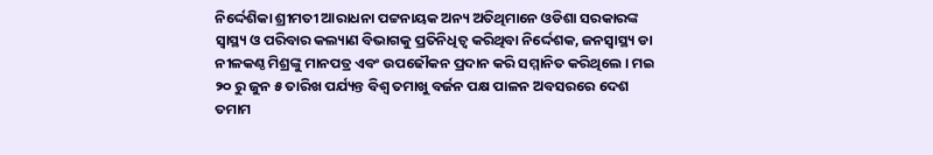ନିର୍ଦ୍ଦେଶିକା ଶ୍ରୀମତୀ ଆରାଧନା ପଟ୍ଟନାୟକ ଅନ୍ୟ ଅତିଥିମାନେ ଓଡିଶା ସରକାରଙ୍କ ସ୍ୱାସ୍ଥ୍ୟ ଓ ପରିବାର କଲ୍ୟାଣ ବିଭାଗକୁ ପ୍ରତିନିଧିତ୍ବ କରିଥିବା ନିର୍ଦ୍ଦେଶକ, ଜନସ୍ୱାସ୍ଥ୍ୟ ଡା ନୀଳକଣ୍ଠ ମିଶ୍ରଙ୍କୁ ମାନପତ୍ର ଏବଂ ଉପଢୌକନ ପ୍ରଦାନ କରି ସମ୍ମାନିତ କରିଥିଲେ । ମଇ ୨୦ ରୁ ଜୁନ ୫ ତାରିଖ ପର୍ଯ୍ୟନ୍ତ ବିଶ୍ୱ ତମାଖୁ ବର୍ଜନ ପକ୍ଷ ପାଳନ ଅବସରରେ ଦେଶ ତମାମ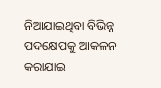ନିଆଯାଇଥିବା ବିଭିନ୍ନ ପଦକ୍ଷେପକୁ ଆକଳନ କରାଯାଇ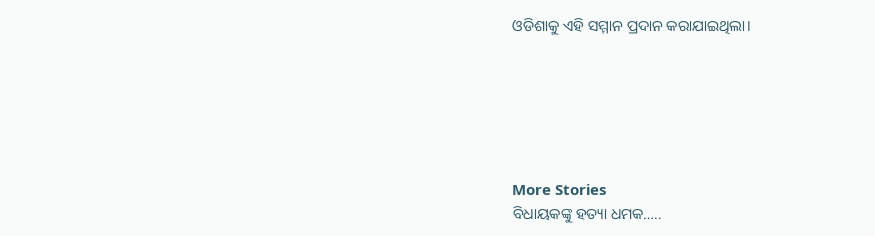ଓଡିଶାକୁ ଏହି ସମ୍ମାନ ପ୍ରଦାନ କରାଯାଇଥିଲା।






More Stories
ବିଧାୟକଙ୍କୁ ହତ୍ୟା ଧମକ…..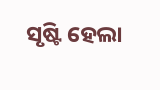ସୃଷ୍ଟି ହେଲା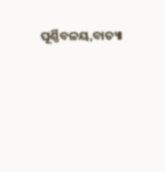ଘୂର୍ଣ୍ଣିବଳୟ,ବାତ୍ୟା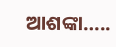ଆଶଙ୍କା…..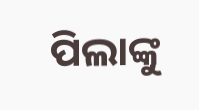ପିଲାଙ୍କୁ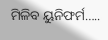ମିଳିବ ୟୁନିଫର୍ମ…..